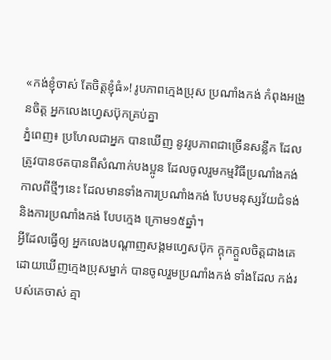«កង់ខ្ញុំចាស់ តែចិត្តខ្ញុំធំ»! រូបភាពក្មេងប្រុស ប្រណាំងកង់ កំពុងអង្រួនចិត្ត អ្នកលេងហ្វេសប៊ុកគ្រប់គ្នា
ភ្នំពេញ៖ ប្រហែលជាអ្នក បានឃើញ នូវរូបភាពជាច្រើនសន្លឹក ដែលត្រូវបានថតបានពីសំណាក់បងប្អូន ដែលចូលរួមកម្មវិធីប្រណាំងកង់ កាលពីថ្មីៗនេះ ដែលមានទាំងការប្រណាំងកង់ បែបមនុស្សវ័យជំទង់ និងការប្រណាំងកង់ បែបក្មេង ក្រោម១៥ឆ្នាំ។
អ្វីដែលធ្វើឲ្យ អ្នកលេងបណ្តាញសង្គមហ្វេសប៊ុក ក្តុកក្តួលចិត្តជាងគេ ដោយឃើញក្មេងប្រុសម្នាក់ បានចូលរួមប្រណាំងកង់ ទាំងដែល កង់របស់គេចាស់ គ្មា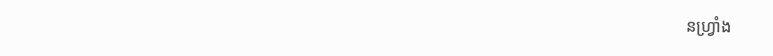នហ្រ្វាំង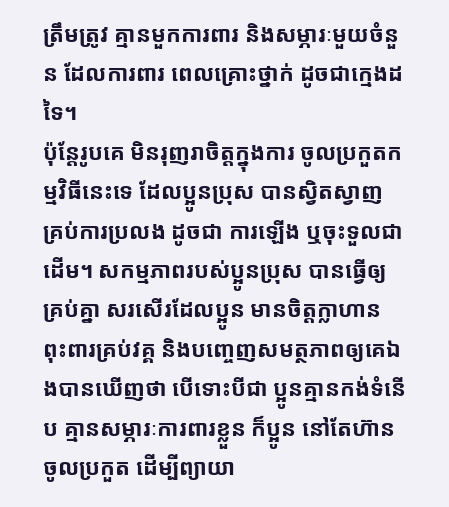ត្រឹមត្រូវ គ្មានមួកការពារ និងសម្ភារៈមួយចំនួន ដែលការពារ ពេលគ្រោះថ្នាក់ ដូចជាក្មេងដទៃ។
ប៉ុន្តែរូបគេ មិនរុញរាចិត្តក្នុងការ ចូលប្រកួតកម្មវិធីនេះទេ ដែលប្អូនប្រុស បានស្វិតស្វាញ គ្រប់ការប្រលង ដូចជា ការឡើង ឬចុះទួលជាដើម។ សកម្មភាពរបស់ប្អូនប្រុស បានធ្វើឲ្យ គ្រប់គ្នា សរសើរដែលប្អូន មានចិត្តក្លាហាន ពុះពារគ្រប់វគ្គ និងបញ្ចេញសមត្ថភាពឲ្យគេឯងបានឃើញថា បើទោះបីជា ប្អូនគ្មានកង់ទំនើប គ្មានសម្ភារៈការពារខ្លួន ក៏ប្អូន នៅតែហ៊ានចូលប្រកួត ដើម្បីព្យាយា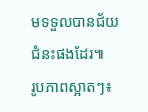មទទួលបានជ័យជំនះផងដែរ៕
រូបភាពស្អាតៗ៖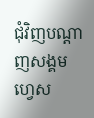ជុំវិញបណ្តាញសង្គមហ្វេស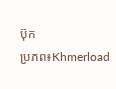ប៊ុក
ប្រភព៖Khmerload